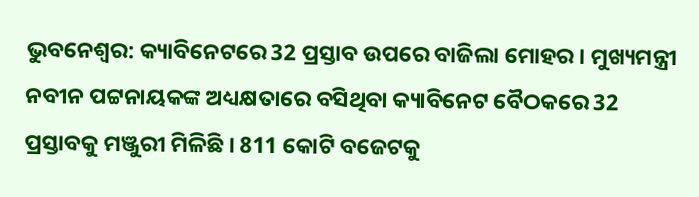ଭୁବନେଶ୍ବର: କ୍ୟାବିନେଟରେ 32 ପ୍ରସ୍ତାବ ଉପରେ ବାଜିଲା ମୋହର । ମୁଖ୍ୟମନ୍ତ୍ରୀ ନବୀନ ପଟ୍ଟନାୟକଙ୍କ ଅଧ୍ୟକ୍ଷତାରେ ବସିଥିବା କ୍ୟାବିନେଟ ବୈଠକରେ 32 ପ୍ରସ୍ତାବକୁ ମଞ୍ଜୁରୀ ମିଳିଛି । 811 କୋଟି ବଜେଟକୁ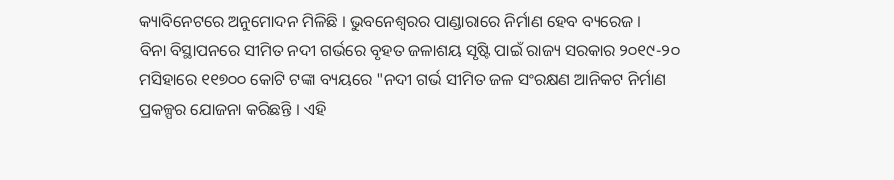କ୍ୟାବିନେଟରେ ଅନୁମୋଦନ ମିଳିଛି । ଭୁବନେଶ୍ବରର ପାଣ୍ଡାରାରେ ନିର୍ମାଣ ହେବ ବ୍ୟରେଜ ।
ବିନା ବିସ୍ଥାପନରେ ସୀମିତ ନଦୀ ଗର୍ଭରେ ବୃହତ ଜଳାଶୟ ସୃଷ୍ଟି ପାଇଁ ରାଜ୍ୟ ସରକାର ୨୦୧୯-୨୦ ମସିହାରେ ୧୧୭୦୦ କୋଟି ଟଙ୍କା ବ୍ୟୟରେ "ନଦୀ ଗର୍ଭ ସୀମିତ ଜଳ ସଂରକ୍ଷଣ ଆନିକଟ ନିର୍ମାଣ ପ୍ରକଳ୍ପର ଯୋଜନା କରିଛନ୍ତି । ଏହି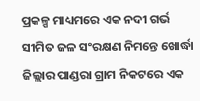ପ୍ରକଳ୍ପ ମାଧ୍ୟମରେ ଏକ ନଦୀ ଗର୍ଭ ସୀମିତ ଜଳ ସଂରକ୍ଷଣ ନିମନ୍ତେ ଖୋର୍ଦ୍ଧା ଜିଲ୍ଲାର ପାଣ୍ଡରା ଗ୍ରାମ ନିକଟରେ ଏକ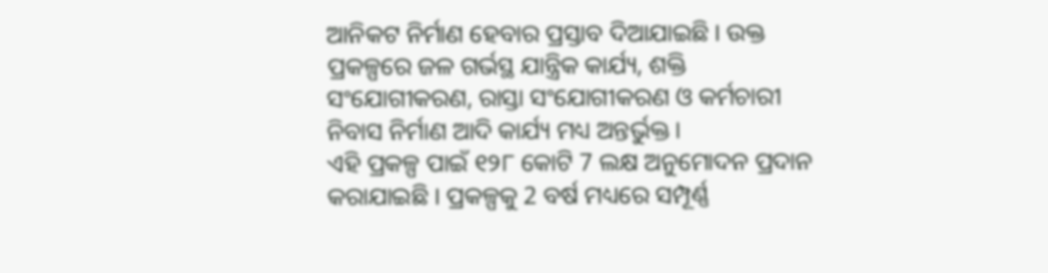ଆନିକଟ ନିର୍ମାଣ ହେବାର ପ୍ରସ୍ତାବ ଦିଆଯାଇଛି । ଉକ୍ତ ପ୍ରକଳ୍ପରେ ଜଳ ଗର୍ଭସ୍ଥ ଯାନ୍ତ୍ରିକ କାର୍ଯ୍ୟ, ଶକ୍ତି ସଂଯୋଗୀକରଣ, ରାସ୍ତା ସଂଯୋଗୀକରଣ ଓ କର୍ମଚାରୀ ନିବାସ ନିର୍ମାଣ ଆଦି କାର୍ଯ୍ୟ ମଧ୍ୟ ଅନ୍ତର୍ଭୁକ୍ତ ।
ଏହି ପ୍ରକଳ୍ପ ପାଇଁ ୧୨୮ କୋଟି 7 ଲକ୍ଷ ଅନୁମୋଦନ ପ୍ରଦାନ କରାଯାଇଛି । ପ୍ରକଳ୍ପକୁ 2 ବର୍ଷ ମଧ୍ୟରେ ସମ୍ପୂର୍ଣ୍ଣ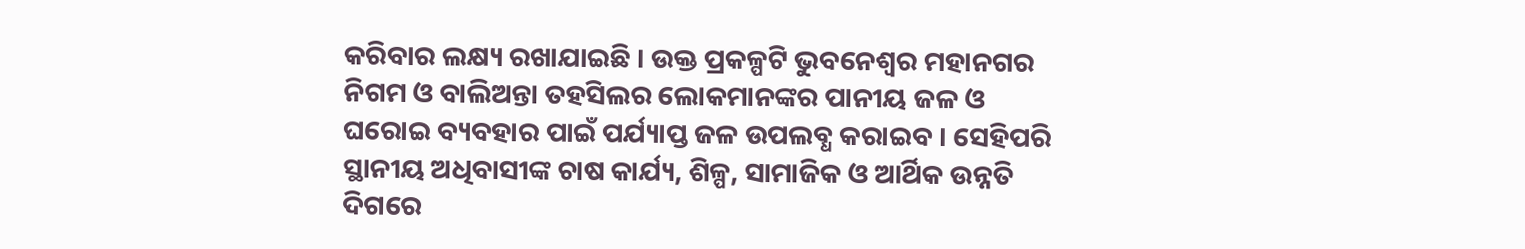କରିବାର ଲକ୍ଷ୍ୟ ରଖାଯାଇଛି । ଉକ୍ତ ପ୍ରକଳ୍ପଟି ଭୁବନେଶ୍ବର ମହାନଗର ନିଗମ ଓ ବାଲିଅନ୍ତା ତହସିଲର ଲୋକମାନଙ୍କର ପାନୀୟ ଜଳ ଓ ଘରୋଇ ବ୍ୟବହାର ପାଇଁ ପର୍ଯ୍ୟାପ୍ତ ଜଳ ଉପଲବ୍ଧ କରାଇବ । ସେହିପରି ସ୍ଥାନୀୟ ଅଧିବାସୀଙ୍କ ଚାଷ କାର୍ଯ୍ୟ, ଶିଳ୍ପ, ସାମାଜିକ ଓ ଆର୍ଥିକ ଉନ୍ନତି ଦିଗରେ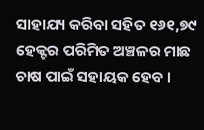ସାହାଯ୍ୟ କରିବା ସହିତ ୧୬୧,୭୯ ହେକ୍ଟର ପରିମିତ ଅଞ୍ଚଳର ମାଛ ଚାଷ ପାଇଁ ସହାୟକ ହେବ ।